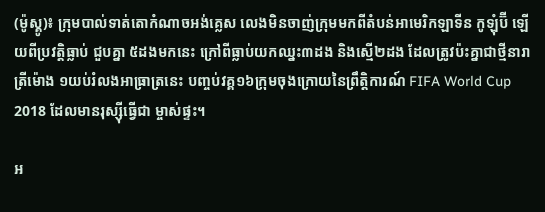(ម៉ូស្គូ)៖ ក្រុមបាល់ទាត់តោកំណាចអង់គ្លេស លេងមិនចាញ់ក្រុមមកពីតំបន់អាមេរិកឡាទីន កូឡុំប៊ី ឡើយពីប្រវត្តិធ្លាប់ ជួបគ្នា ៥ដងមកនេះ ក្រៅពីធ្លាប់យកឈ្នះ៣ដង និងស្មើ២ដង ដែលត្រូវប៉ះគ្នាជាថ្មីនារាត្រីម៉ោង ១យប់រំលងអាធា្រត្រនេះ បញ្ចប់វគ្គ១៦ក្រុមចុងក្រោយនៃព្រឹត្តិការណ៍ FIFA World Cup 2018 ដែលមានរុស្ស៊ីធ្វើជា ម្ចាស់ផ្ទះ។

អ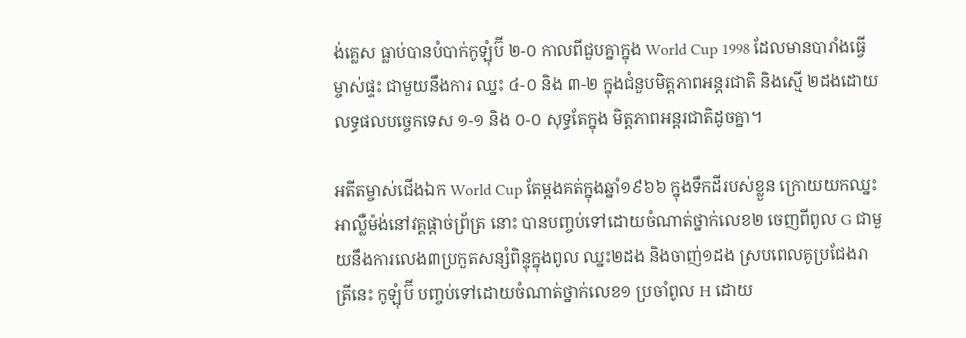ង់គ្លេស ធ្លាប់បានបំបាក់កូឡុំប៊ី ២-០ កាលពីជួបគ្នាក្នុង World Cup 1998 ដែលមានបារាំងធ្វើម្ចាស់ផ្ទះ ជាមួយនឹងការ ឈ្នះ ៤-០ និង ៣-២ ក្នុងជំនួបមិត្តភាពអន្តរជាតិ និងស្មើ ២ដងដោយលទ្ធផលបច្ចេកទេស ១-១ និង ០-០ សុទ្ធតែក្នុង មិត្តភាពអន្តរជាតិដូចគ្នា។

អតីតម្ចាស់ជើងឯក World Cup តែម្តងគត់ក្នុងឆ្នាំ១៩៦៦ ក្នុងទឹកដីរបស់ខ្លួន ក្រោយយកឈ្នះអាល្លឺម៉ង់នៅវគ្គផ្តាច់ព្រ័ត្រ នោះ បានបញ្ចប់ទៅដោយចំណាត់ថ្នាក់លេខ២ ចេញពីពូល G ជាមួយនឹងការលេង៣ប្រកួតសន្សំពិន្ទុក្នុងពូល ឈ្នះ២ដង និងចាញ់១ដង ស្របពេលគូប្រជែងរាត្រីនេះ កូឡុំប៊ី បញ្ចប់ទៅដោយចំណាត់ថ្នាក់លេខ១ ប្រចាំពូល H ដោយ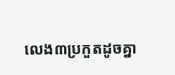លេង៣ប្រកួតដូចគ្នា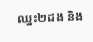ឈ្នះ២ដង និង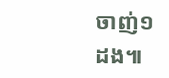ចាញ់១ដង៕